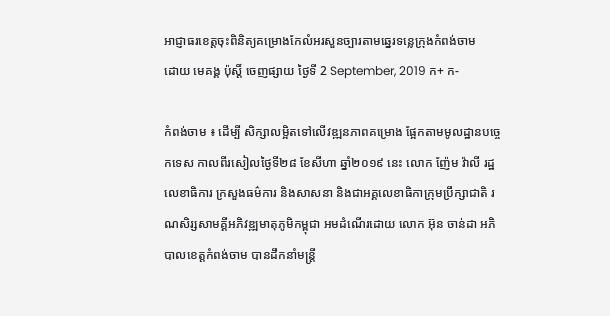អាជ្ញាធរខេត្តចុះពិនិត្យគម្រោងកែលំអរសួនច្បារតាមឆ្នេរទន្លេក្រុងកំពង់ចាម
ដោយ មេគង្គ ប៉ុស្តិ៍ ចេញផ្សាយ ថ្ងៃទី 2 September, 2019 ក+ ក-

កំពង់ចាម ៖ ដើម្បី សិក្សាលម្អិតទៅលើវឌ្ឍនភាពគម្រោង ផ្អែកតាមមូលដ្ឋានបច្ចេកទេស កាលពីរសៀលថ្ងៃទី២៨ ខែសីហា ឆ្នាំ២០១៩ នេះ លោក ញ៉ែម វ៉ាលី រដ្ឋលេខាធិការ ក្រសួងធម៌ការ និងសាសនា និងជាអគ្គលេខាធិកាក្រុមប្រឹក្សាជាតិ រណសិរ្សសាមគ្គីអភិវឌ្ឍមាតុភូមិកម្ពុជា អមដំណើរដោយ លោក អ៊ុន ចាន់ដា អភិបាលខេត្តកំពង់ចាម បានដឹកនាំមន្ត្រី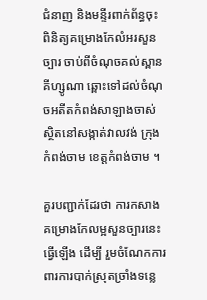ជំនាញ និងមន្ទីរពាក់ព័ន្ធចុះពិនិត្យគម្រោងកែលំអរសួនច្បារ ចាប់ពីចំណុចគល់ស្ពានគីហ្សូណា ឆ្ពោះទៅដល់ចំណុចអតីតកំពង់សាឡាងចាស់ ស្ថិតនៅសង្កាត់វាលវង់ ក្រុងកំពង់ចាម ខេត្តកំពង់ចាម ។

គួរបញ្ជាក់ដែរថា ការកសាងគម្រោងកែលម្អសួនច្បារនេះ ធ្វើឡើង ដើម្បី រួមចំណែកការពារការបាក់ស្រុតច្រាំងទន្លេ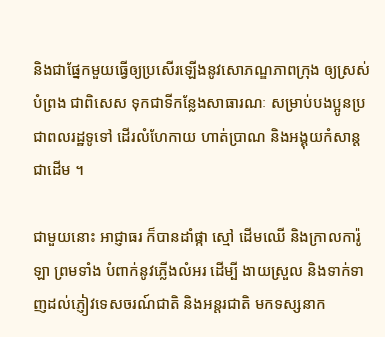និងជាផ្នែកមួយធ្វើឲ្យប្រសើរឡើងនូវសោភណ្ឌភាពក្រុង ឲ្យស្រស់បំព្រង ជាពិសេស ទុកជាទីកន្លែងសាធារណៈ សម្រាប់បងប្អូនប្រជាពលរដ្ឋទូទៅ ដើរលំហែកាយ ហាត់ប្រាណ និងអង្គុយកំសាន្ត ជាដើម ។

ជាមួយនោះ អាជ្ញាធរ ក៏បានដាំផ្កា ស្មៅ ដើមឈើ និងក្រាលការ៉ូឡា ព្រមទាំង បំពាក់នូវភ្លើងលំអរ ដើម្បី ងាយស្រួល និងទាក់ទាញដល់ភ្ញៀវទេសចរណ៍ជាតិ និងអន្តរជាតិ មកទស្សនាក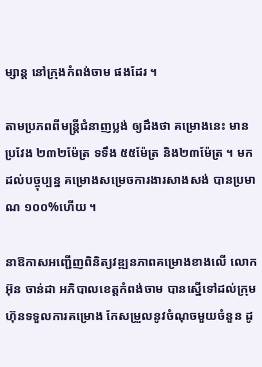ម្សាន្ត នៅក្រុងកំពង់ចាម ផងដែរ ។

តាមប្រភពពីមន្ត្រីជំនាញប្លង់ ឲ្យដឹងថា គម្រោងនេះ មានប្រវែង ២៣២ម៉ែត្រ ទទឹង ៥៥ម៉ែត្រ និង២៣ម៉ែត្រ ។ មកដល់បច្ចុប្បន្ន គម្រោងសម្រេចការងារសាងសង់ បានប្រមាណ ១០០%ហើយ ។

នាឱកាសអញ្ជើញពិនិត្យវឌ្ឍនភាពគម្រោងខាងលើ លោក អ៊ុន ចាន់ដា អភិបាលខេត្តកំពង់ចាម បានស្នើទៅដល់ក្រុមហ៊ុនទទួលការគម្រោង កែសម្រួលនូវចំណុចមួយចំនួន ដូ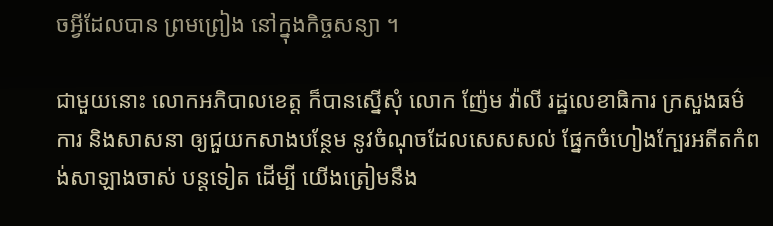ចអ្វីដែលបាន ព្រមព្រៀង នៅក្នុងកិច្ចសន្យា ។

ជាមួយនោះ លោកអភិបាលខេត្ត ក៏បានស្នើសុំ លោក ញ៉ែម វ៉ាលី រដ្ឋលេខាធិការ ក្រសួងធម៌ការ និងសាសនា ឲ្យជួយកសាងបន្ថែម នូវចំណុចដែលសេសសល់ ផ្នែកចំហៀងក្បែរអតីតកំពង់សាឡាងចាស់ បន្តទៀត ដើម្បី យើងត្រៀមនឹង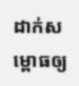ដាក់សម្ពោធឲ្យ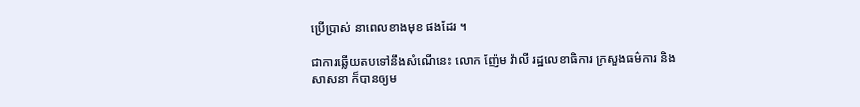ប្រើប្រាស់ នាពេលខាងមុខ ផងដែរ ។

ជាការឆ្លើយតបទៅនឹងសំណើនេះ លោក ញ៉ែម វ៉ាលី រដ្ឋលេខាធិការ ក្រសួងធម៌ការ និងសាសនា ក៏បានឲ្យម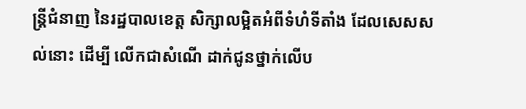ន្ត្រីជំនាញ នៃរដ្ឋបាលខេត្ត សិក្សាលម្អិតអំពីទំហំទីតាំង ដែលសេសសល់នោះ ដើម្បី លើកជាសំណើ ដាក់ជូនថ្នាក់លើប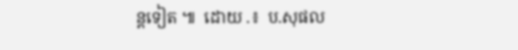ន្តទៀត ៕  ដោយ .៖  ប.សុផល